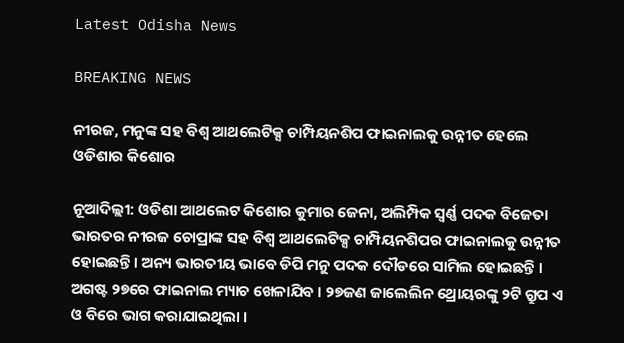Latest Odisha News

BREAKING NEWS

ନୀରଜ, ମନୁଙ୍କ ସହ ବିଶ୍ୱ ଆଥଲେଟିକ୍ସ ଚାମ୍ପିୟନଶିପ ଫାଇନାଲକୁ ଉନ୍ନୀତ ହେଲେ ଓଡିଶାର କିଶୋର

ନୂଆଦିଲ୍ଲୀ: ଓଡିଶା ଆଥଲେଟ କିଶୋର କୁମାର ଜେନା, ଅଲିମ୍ପିକ ସ୍ୱର୍ଣ୍ଣ ପଦକ ବିଜେତା ଭାରତର ନୀରଜ ଚୋପ୍ରାଙ୍କ ସହ ବିଶ୍ୱ ଆଥଲେଟିକ୍ସ ଚାମ୍ପିୟନଶିପର ଫାଇନାଲକୁ ଉନ୍ନୀତ ହୋଇଛନ୍ତି । ଅନ୍ୟ ଭାରତୀୟ ଭାବେ ଡିପି ମନୁ ପଦକ ଦୌଡରେ ସାମିଲ ହୋଇଛନ୍ତି । ଅଗଷ୍ଟ ୨୭ରେ ଫାଇନାଲ ମ୍ୟାଚ ଖେଳାଯିବ । ୨୭ଜଣ ଜାଲେଲିନ ଥ୍ରୋୟରଙ୍କୁ ୨ଟି ଗ୍ରୁପ ଏ ଓ ବିରେ ଭାଗ କରାଯାଇଥିଲା ।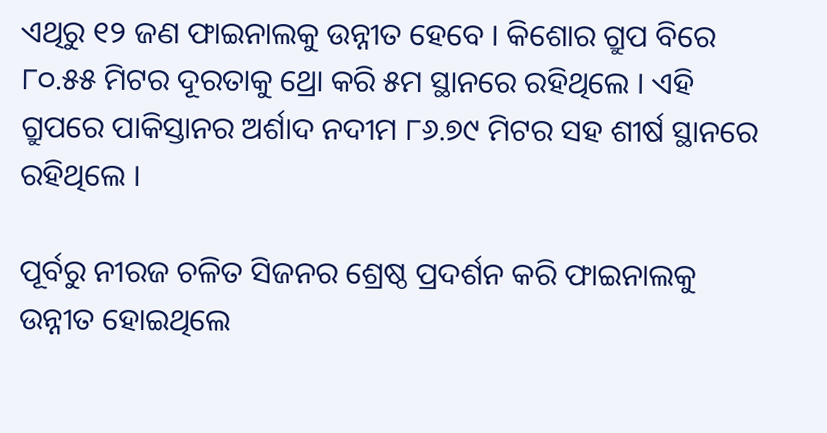ଏଥିରୁ ୧୨ ଜଣ ଫାଇନାଲକୁ ଉନ୍ନୀତ ହେବେ । କିଶୋର ଗ୍ରୁପ ବିରେ ୮୦.୫୫ ମିଟର ଦୂରତାକୁ ଥ୍ରୋ କରି ୫ମ ସ୍ଥାନରେ ରହିଥିଲେ । ଏହି ଗ୍ରୁପରେ ପାକିସ୍ତାନର ଅର୍ଶାଦ ନଦୀମ ୮୬.୭୯ ମିଟର ସହ ଶୀର୍ଷ ସ୍ଥାନରେ ରହିଥିଲେ ।

ପୂର୍ବରୁ ନୀରଜ ଚଳିତ ସିଜନର ଶ୍ରେଷ୍ଠ ପ୍ରଦର୍ଶନ କରି ଫାଇନାଲକୁ ଉନ୍ନୀତ ହୋଇଥିଲେ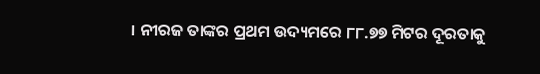। ନୀରଜ ତାଙ୍କର ପ୍ରଥମ ଉଦ୍ୟମରେ ୮୮.୭୭ ମିଟର ଦୂରତାକୁ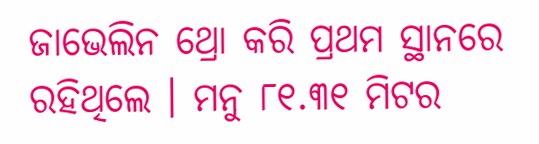ଜାଭେଲିନ ଥ୍ରୋ କରି ପ୍ରଥମ ସ୍ଥାନରେ ରହିଥିଲେ । ମନୁ ୮୧.୩୧ ମିଟର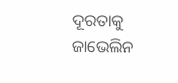ଦୂରତାକୁ ଜାଭେଲିନ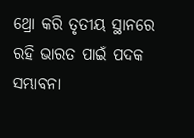ଥ୍ରୋ କରି ତୃତୀୟ ସ୍ଥାନରେ ରହି ଭାରତ ପାଇଁ ପଦକ ସମ୍ଭାବନା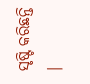ସୃଷ୍ଟି କରିଛନ୍ତି ।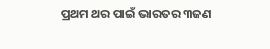ପ୍ରଥମ ଥର ପାଇଁ ଭାରତର ୩ଜଣ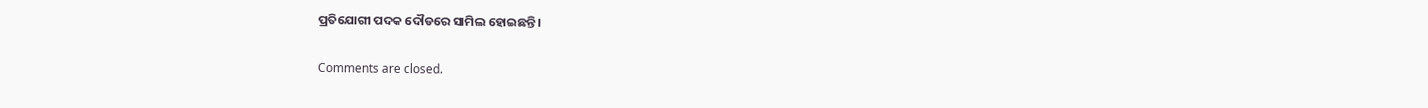ପ୍ରତିଯୋଗୀ ପଦକ ଦୌଡରେ ସାମିଲ ହୋଇଛନ୍ତି ।

Comments are closed.